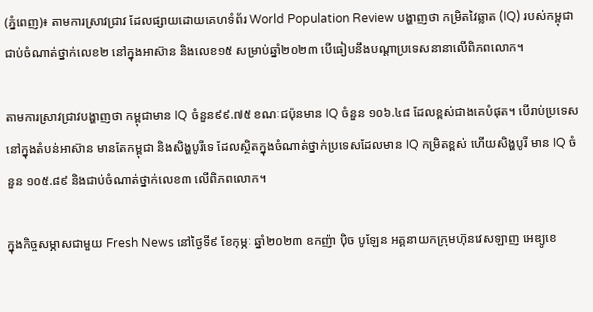(ភ្នំពេញ)៖ តាមការស្រាវជ្រាវ ដែលផ្សាយដោយគេហទំព័រ World Population Review បង្ហាញថា កម្រិតវៃឆ្លាត (IQ) របស់កម្ពុជា ជាប់ចំណាត់ថ្នាក់លេខ២ នៅក្នុងអាស៊ាន និងលេខ១៥ សម្រាប់ឆ្នាំ២០២៣ បើធៀបនឹងបណ្តាប្រទេសនានាលើពិភពលោក។

តាមការស្រាវជ្រាវបង្ហាញថា កម្ពុជាមាន IQ ចំនួន៩៩.៧៥ ខណៈជប៉ុនមាន IQ ចំនួន ១០៦.៤៨ ដែលខ្ពស់ជាងគេបំផុត។ បើរាប់ប្រទេសនៅក្នុងតំបន់អាស៊ាន មានតែកម្ពុជា និងសិង្ហបូរីទេ ដែលស្ថិតក្នុងចំណាត់ថ្នាក់ប្រទេសដែលមាន IQ កម្រិតខ្ពស់ ហើយសិង្ហបូរី មាន IQ ចំនួន ១០៥.៨៩ និងជាប់ចំណាត់ថ្នាក់លេខ៣ លើពិភពលោក។

ក្នុងកិច្ចសម្ភាសជាមួយ Fresh News នៅថ្ងៃទី៩ ខែកុម្ភៈ ឆ្នាំ២០២៣ ឧកញ៉ា ប៉ិច បូឡែន អគ្គនាយកក្រុមហ៊ុនវេសឡាញ អេឌ្យូខេ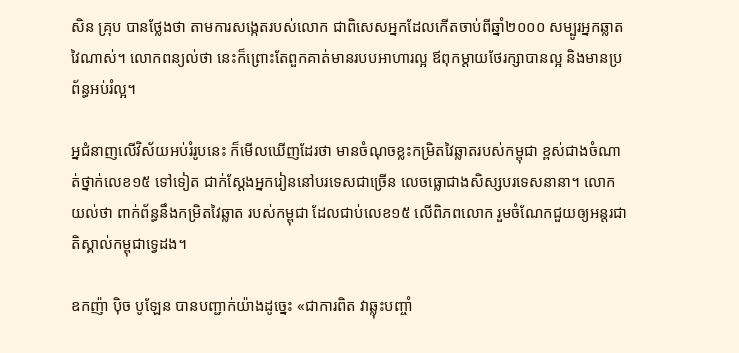សិន គ្រុប បានថ្លែងថា តាមការសង្កេតរបស់លោក ជាពិសេសអ្នកដែលកើតចាប់ពីឆ្នាំ២០០០ សម្បូរអ្នកឆ្លាតវៃណាស់។ លោកពន្យល់ថា នេះក៏ព្រោះតែពួកគាត់មានរបបអាហារល្អ ឪពុកម្តាយថែរក្សាបានល្អ និងមានប្រព័ន្ធអប់រំល្អ។

អ្នជំនាញលើវិស័យអប់រំរូបនេះ ក៏មើលឃើញដែរថា មានចំណុចខ្លះកម្រិតវៃឆ្លាតរបស់កម្ពុជា ខ្ពស់ជាងចំណាត់ថ្នាក់លេខ១៥ ទៅទៀត ជាក់ស្តែងអ្នករៀននៅបរទេសជាច្រើន លេចធ្លោជាងសិស្សបរទេសនានា។ លោកយល់ថា ពាក់ព័ន្ធនឹងកម្រិតវៃឆ្លាត របស់កម្ពុជា ដែលជាប់លេខ១៥ លើពិភពលោក រួមចំណែកជួយឲ្យអន្តរជាតិស្គាល់កម្ពុជាទ្វេដង។

ឧកញ៉ា ប៉ិច បូឡែន បានបញ្ជាក់យ៉ាងដូច្នេះ «ជាការពិត វាឆ្លុះបញ្ចាំ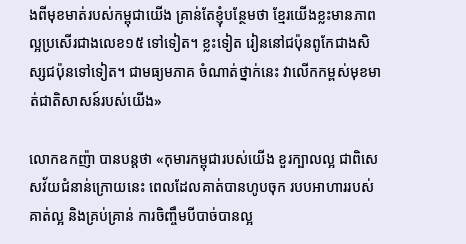ងពីមុខមាត់របស់កម្ពុជាយើង គ្រាន់តែខ្ញុំបន្ថែមថា ខ្មែរយើងខ្លះមានភាពល្អប្រសើរជាងលេខ១៥ ទៅទៀត។ ខ្លះទៀត រៀននៅជប៉ុនពូកែជាងសិស្សជប៉ុនទៅទៀត។ ជាមធ្យមភាគ ចំណាត់ថ្នាក់នេះ វាលើកកម្ពស់មុខមាត់ជាតិសាសន៍របស់យើង»

លោកឧកញ៉ា បានបន្តថា «កុមារកម្ពុជារបស់យើង ខួរក្បាលល្អ ជាពិសេសវ័យជំនាន់ក្រោយនេះ ពេលដែលគាត់បានហូបចុក របបអាហាររបស់គាត់ល្អ និងគ្រប់គ្រាន់ ការចិញ្ចឹមបីបាច់បានល្អ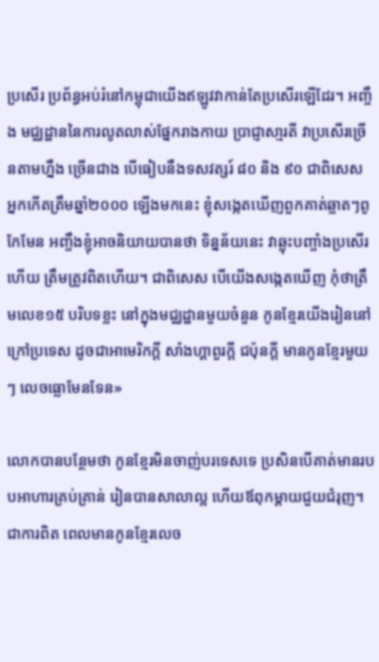ប្រសើរ ប្រព័ន្ធអប់រំនៅកម្ពុជាយើងឥឡូវវាកាន់តែប្រសើរឡើដែរ។ អញ្ចឹង មជ្ឈដ្ឋាននៃការលូតលាស់ផ្នែករាងកាយ ប្រាជ្ញាសា្មរតី វាប្រសើរច្រើនតាមហ្នឹង ច្រើនជាង បើធៀបនឹងទសវត្សរ៍ ៨០ និង ៩០ ជាពិសេស អ្នកកើតត្រឹមឆ្នាំ២០០០ ឡើងមកនេះ ខ្ញុំសង្កេតឃើញពួកគាត់ឆ្លាតៗពូកែមែន អញ្ចឹងខ្ញុំអាចនិយាយបានថា ទិន្នន័យនេះ វាឆ្លុះបញ្ចាំងប្រសើរហើយ ត្រឹមត្រូវពិតហើយ។ ជាពិសេស បើយើងសង្កេតឃើញ កុំថាត្រឹមលេខ១៥ បរិបទខ្លះ នៅក្នុងមជ្ឈដ្ឋានមួយចំនួន កូនខ្មែរយើងរៀននៅក្រៅប្រទេស ដូចជាអាមេរិកក្តី សាំងហ្គាពួរក្តី ជប៉ុនក្តី មានកូនខ្មែរមួយៗ លេចធ្លោមែនទែន»

លោកបានបន្ថែមថា កូនខ្មែរមិនចាញ់បរទេសទេ ប្រសិនបើគាត់មានរបបអាហារគ្រប់គ្រាន់ រៀនបានសាលាល្អ ហើយឪពុកម្តាយជួយជំរុញ។ ជាការពិត ពេលមានកូនខ្មែរលេច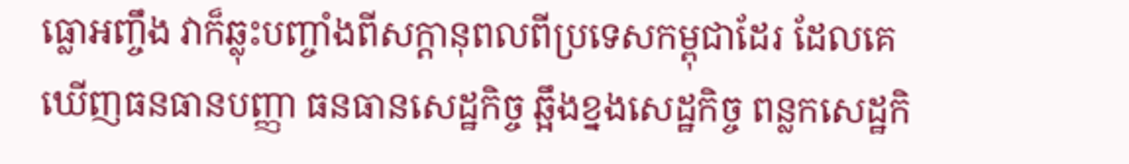ធ្លោអញ្ចឹង វាក៏ឆ្លុះបញ្ចាំងពីសក្តានុពលពីប្រទេសកម្ពុជាដែរ ដែលគេឃើញធនធានបញ្ញា ធនធានសេដ្ឋកិច្ច ឆ្អឹងខ្នងសេដ្ឋកិច្ច ពន្លកសេដ្ឋកិ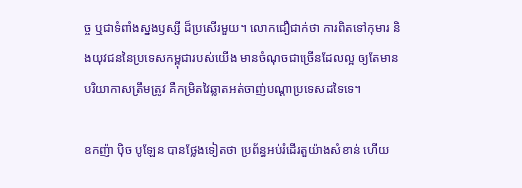ច្ច ឬជាទំពាំងស្នងឫស្សី ដ៏ប្រសើរមួយ។ លោកជឿជាក់ថា ការពិតទៅកុមារ និងយុវជននៃប្រទេសកម្ពុជារបស់យើង មានចំណុចជាច្រើនដែលល្អ ឲ្យតែមានបរិយាកាសត្រឹមត្រូវ គឺកម្រិតវៃឆ្លាតអត់ចាញ់បណ្តាប្រទេសដទៃទេ។

ឧកញ៉ា ប៉ិច បូឡែន បានថ្លែងទៀតថា ប្រព័ន្ធអប់រំដើរតួយ៉ាងសំខាន់ ហើយ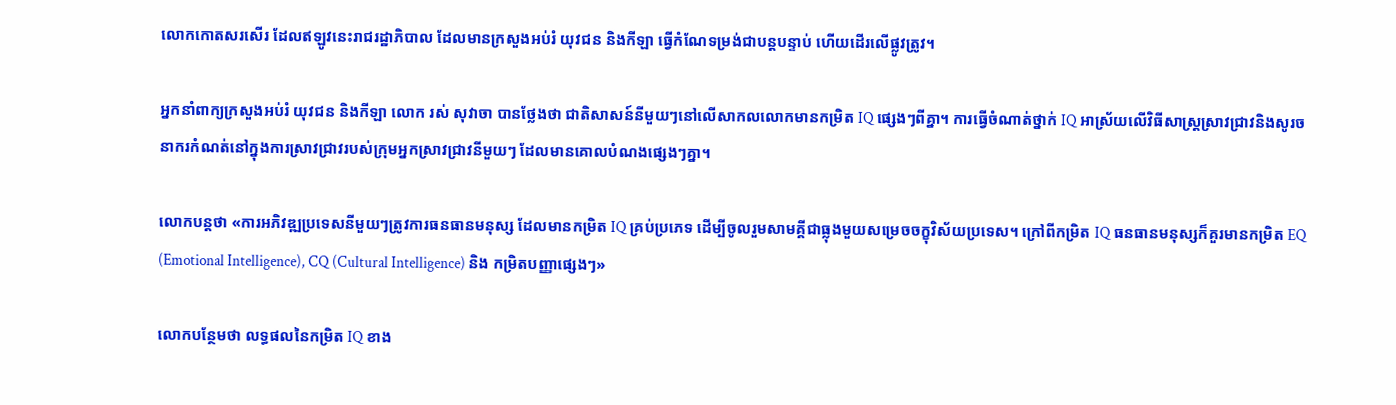លោកកោតសរសើរ ដែលឥឡូវនេះរាជរដ្ឋាភិបាល ដែលមានក្រសួងអប់រំ យុវជន និងកីឡា ធ្វើកំណែទម្រង់ជាបន្តបន្ទាប់ ហើយដើរលើផ្លូវត្រូវ។

អ្នកនាំពាក្យក្រសួងអប់រំ យុវជន និងកីឡា លោក រស់ សុវាចា បានថ្លែងថា ជាតិសាសន៍នីមួយៗនៅលើសាកលលោកមានកម្រិត IQ ផ្សេងៗពីគ្នា។ ការធ្វើចំណាត់ថ្នាក់ IQ អាស្រ័យលើវិធីសាស្រ្តស្រាវជ្រាវនិងសូរចនាករកំណត់នៅក្នុងការស្រាវជ្រាវរបស់ក្រុមអ្នកស្រាវជ្រាវនីមួយៗ ដែលមានគោលបំណងផ្សេងៗគ្នា។

លោកបន្តថា «ការអភិវឌ្ឍប្រទេសនីមួយៗត្រូវការធនធានមនុស្ស ដែលមានកម្រិត IQ គ្រប់ប្រភេទ ដើម្បីចូលរួមសាមគ្គីជាធ្លុងមួយសម្រេចចក្ខុវិស័យប្រទេស។ ក្រៅពីកម្រិត IQ ធនធានមនុស្សក៏គួរមានកម្រិត EQ (Emotional Intelligence), CQ (Cultural Intelligence) និង កម្រិតបញ្ញាផ្សេងៗ»

លោកបន្ថែមថា លទ្ធផលនៃកម្រិត IQ ខាង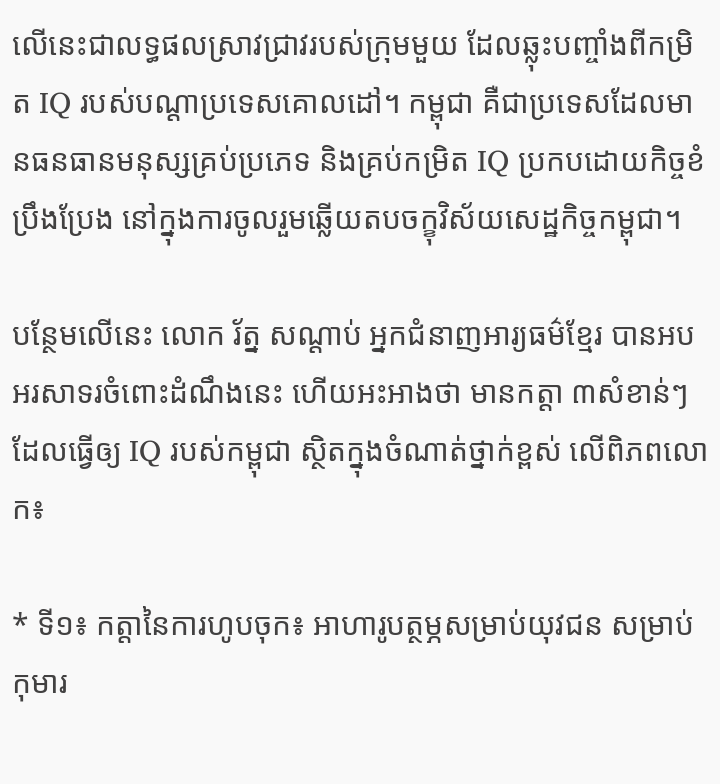លើនេះជាលទ្ធផលស្រាវជ្រាវរបស់ក្រុមមួយ ដែលឆ្លុះបញ្ចាំងពីកម្រិត IQ របស់បណ្តាប្រទេសគោលដៅ។ កម្ពុជា គឺជាប្រទេសដែលមានធនធានមនុស្សគ្រប់ប្រភេទ និងគ្រប់កម្រិត IQ ប្រកបដោយកិច្ចខំប្រឹងប្រែង នៅក្នុងការចូលរួមឆ្លើយតបចក្ខុវិស័យសេដ្ឋកិច្ចកម្ពុជា។

បន្ថែមលើនេះ លោក រ័ត្ន សណ្តាប់ អ្នកជំនាញអារ្យធម៌ខ្មែរ បានអបអរសាទរចំពោះដំណឹងនេះ ហើយអះអាងថា មានកត្តា ៣សំខាន់ៗ ដែលធ្វើឲ្យ IQ របស់កម្ពុជា ស្ថិតក្នុងចំណាត់ថ្នាក់ខ្ពស់ លើពិភពលោក៖

* ទី១៖ កត្តានៃការហូបចុក៖ អាហារូបត្ថម្ភសម្រាប់យុវជន សម្រាប់កុមារ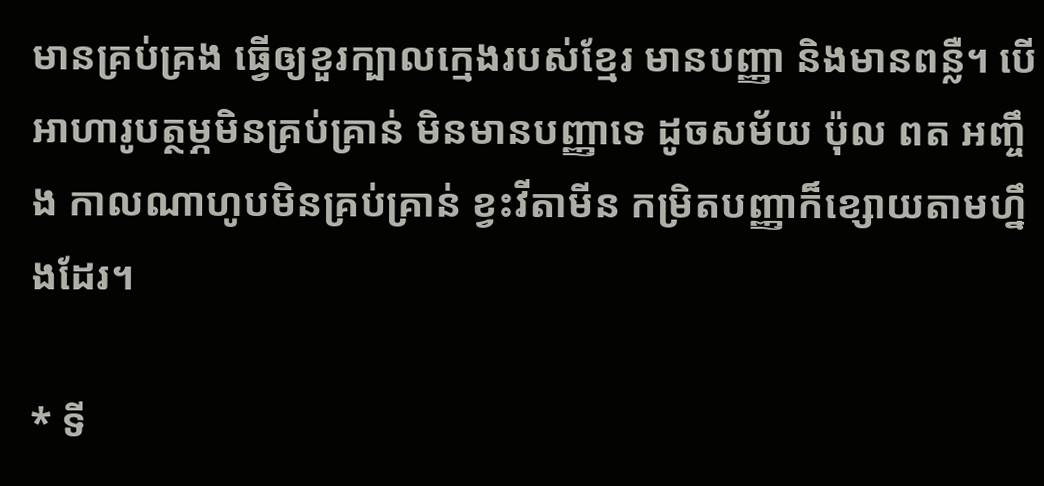មានគ្រប់គ្រង ធ្វើឲ្យខួរក្បាលក្មេងរបស់ខ្មែរ មានបញ្ញា និងមានពន្លឺ។ បើអាហារូបត្ថម្ភមិនគ្រប់គ្រាន់ មិនមានបញ្ញាទេ ដូចសម័យ ប៉ុល ពត អញ្ចឹង កាលណាហូបមិនគ្រប់គ្រាន់ ខ្វះវីតាមីន កម្រិតបញ្ញាក៏ខ្សោយតាមហ្នឹងដែរ។

* ទី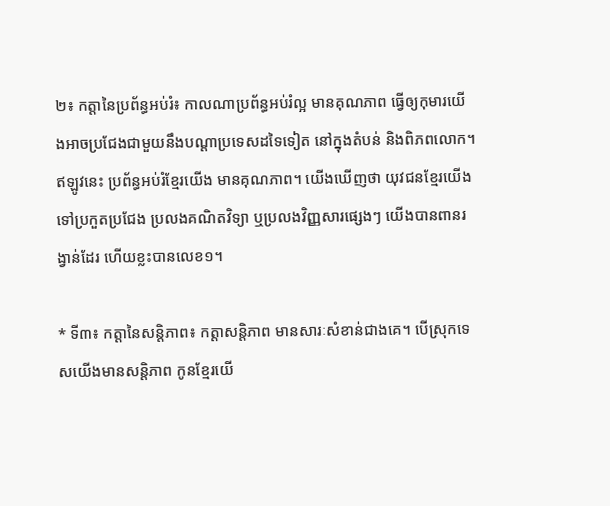២៖ កត្តានៃប្រព័ន្ធអប់រំ៖ កាលណាប្រព័ន្ធអប់រំល្អ មានគុណភាព ធ្វើឲ្យកុមារយើងអាចប្រជែងជាមួយនឹងបណ្តាប្រទេសដទៃទៀត នៅក្នុងតំបន់ និងពិភពលោក។ ឥឡូវនេះ ប្រព័ន្ធអប់រំខ្មែរយើង មានគុណភាព។ យើងឃើញថា យុវជនខ្មែរយើងទៅប្រកួតប្រជែង ប្រលងគណិតវិទ្យា ឬប្រលងវិញ្ញសារផ្សេងៗ យើងបានពានរង្វាន់ដែរ ហើយខ្លះបានលេខ១។

* ទី៣៖ កត្តានៃសន្តិភាព៖ កត្តាសន្តិភាព មានសារៈសំខាន់ជាងគេ។ បើស្រុកទេសយើងមានសន្តិភាព កូនខ្មែរយើ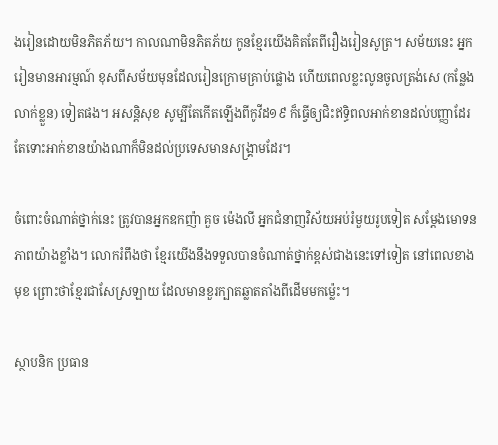ងរៀនដោយមិនភិតភ័យ។ កាលណាមិនភិតភ័យ កូនខ្មែរយើងគិតតែពីរឿងរៀនសូត្រ។ សម័យនេះ អ្នករៀនមានអារម្មណ៍ ខុសពីសម័យមុនដែលរៀនក្រោមគ្រាប់ផ្លោង ហើយពេលខ្លះលូនចូលត្រង់សេ (កន្លែងលាក់ខ្លួន) ទៀតផង។ អសន្តិសុខ សូម្បីតែកើតឡើងពីកូវីដ១៩ ក៏ធ្វើឲ្យជិះឥទ្ធិពលអាក់ខានដល់បញ្ញាដែរ តែទោះអាក់ខានយ៉ាងណាក៏មិនដល់ប្រទេសមានសង្គ្រាមដែរ។

ចំពោះចំណាត់ថ្នាក់នេះ ត្រូវបានអ្នកឧកញ៉ា គួច ម៉េងលី អ្នកជំនាញវិស័យអប់រំមួយរូបទៀត សម្តែងមោទនភាពយ៉ាងខ្លាំង។ លោករំពឹងថា ខ្មែរយើងនឹងទទួលបានចំណាត់ថ្នាក់ខ្ពស់ជាងនេះទៅទៀត នៅពេលខាងមុខ ព្រោះថាខ្មែរជាសែស្រឡាយ ដែលមានខួរក្បាតឆ្លាតតាំងពីដើមមកម្ល៉េះ។

ស្ថាបនិក ប្រធាន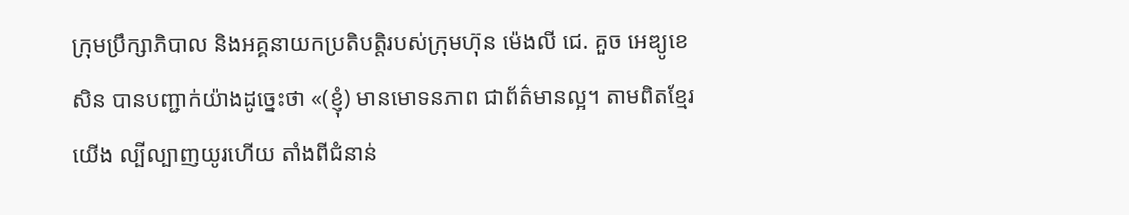ក្រុមប្រឹក្សាភិបាល និងអគ្គនាយកប្រតិបត្តិរបស់ក្រុមហ៊ុន ម៉េងលី ជេ. គួច អេឌ្យូខេសិន បានបញ្ជាក់យ៉ាងដូច្នេះថា «(ខ្ញុំ) មានមោទនភាព ជាព័ត៌មានល្អ។ តាមពិតខ្មែរយើង ល្បីល្បាញយូរហើយ តាំងពីជំនាន់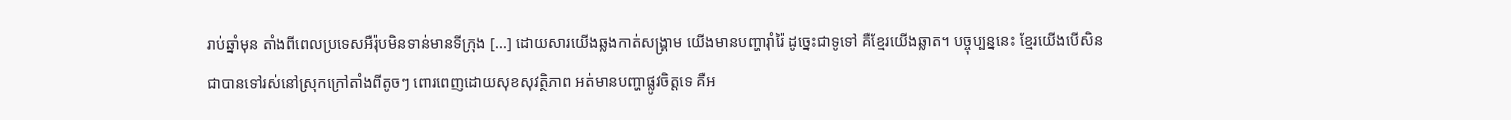រាប់ឆ្នាំមុន តាំងពីពេលប្រទេសអឺរ៉ុបមិនទាន់មានទីក្រុង [...] ដោយសារយើងឆ្លងកាត់សង្គ្រាម យើងមានបញ្ហារ៉ាំរ៉ៃ ដូច្នេះជាទូទៅ គឺខ្មែរយើងឆ្លាត។ បច្ចុប្បន្ននេះ ខ្មែរយើងបើសិនជាបានទៅរស់នៅស្រុកក្រៅតាំងពីតូចៗ ពោរពេញដោយសុខសុវត្ថិភាព អត់មានបញ្ហាផ្លូវចិត្តទេ គឺអ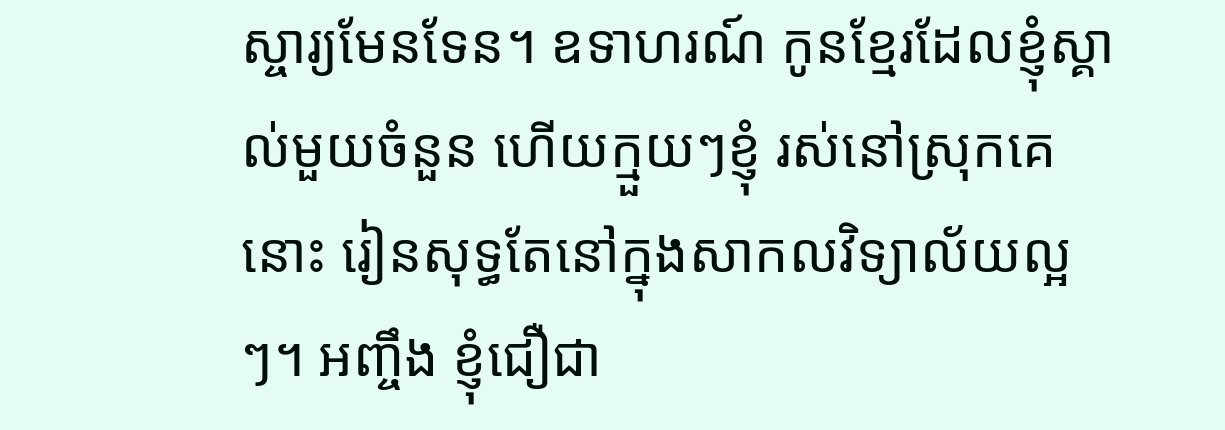ស្ចារ្យមែនទែន។ ឧទាហរណ៍ កូនខ្មែរដែលខ្ញុំស្គាល់មួយចំនួន ហើយក្មួយៗខ្ញុំ រស់នៅស្រុកគេនោះ រៀនសុទ្ធតែនៅក្នុងសាកលវិទ្យាល័យល្អៗ។ អញ្ចឹង ខ្ញុំជឿជា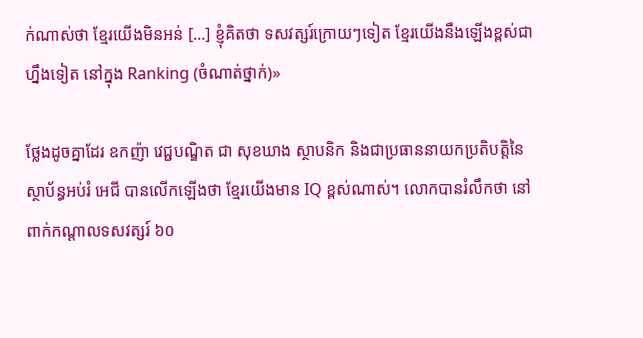ក់ណាស់ថា ខ្មែរយើងមិនអន់ [...] ខ្ញុំគិតថា ទសវត្សរ៍ក្រោយៗទៀត ខ្មែរយើងនឹងឡើងខ្ពស់ជាហ្នឹងទៀត នៅក្នុង Ranking (ចំណាត់ថ្នាក់)»

ថ្លែងដូចគ្នាដែរ ឧកញ៉ា វេជ្ជបណ្ឌិត ជា សុខឃាង ស្ថាបនិក និងជាប្រធាននាយកប្រតិបត្តិនៃស្ថាប័ន្ធអប់រំ អេជី បានលើកឡើងថា ខ្មែរយើងមាន IQ ខ្ពស់ណាស់។ លោកបានរំលឹកថា នៅពាក់កណ្តាលទសវត្សរ៍ ៦០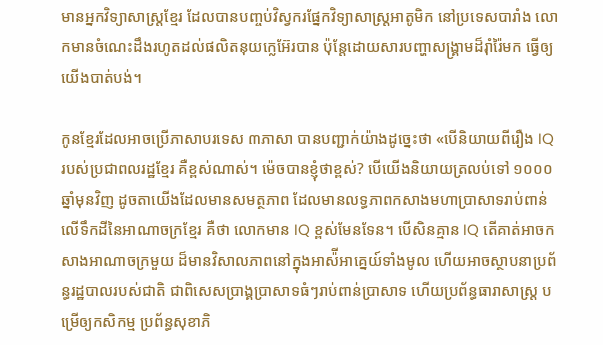មានអ្នកវិទ្យាសាស្ត្រខ្មែរ ដែលបានបញ្ចប់វិស្វករផ្នែកវិទ្យាសាស្ត្រអាតូមិក នៅប្រទេសបារាំង លោកមានចំណេះដឹងរហូតដល់ផលិតនុយក្លេអ៊ែរបាន ប៉ុន្តែដោយសារបញ្ហាសង្គ្រាមដ៏រ៉ាំរ៉ៃមក ធ្វើឲ្យយើងបាត់បង់។

កូនខ្មែរដែលអាចប្រើភាសាបរទេស ៣ភាសា បានបញ្ជាក់យ៉ាងដូច្នេះថា «បើនិយាយពីរឿង IQ របស់ប្រជាពលរដ្ឋខ្មែរ គឺខ្ពស់ណាស់។ ម៉េចបានខ្ញុំថាខ្ពស់? បើយើងនិយាយត្រលប់ទៅ ១០០០ឆ្នាំមុនវិញ ដូចតាយើងដែលមានសមត្ថភាព ដែលមានលទ្ធភាពកសាងមហាប្រាសាទរាប់ពាន់ លើទឹកដីនៃអាណាចក្រខ្មែរ គឺថា លោកមាន IQ ខ្ពស់មែនទែន។ បើសិនគ្មាន IQ តើគាត់អាចកសាងអាណាចក្រមួយ ដ៏មានវិសាលភាពនៅក្នុងអាស៉ីអាគ្នេយ៍ទាំងមូល ហើយអាចស្ថាបនាប្រព័ន្ធរដ្ឋបាលរបស់ជាតិ ជាពិសេសប្រាង្គប្រាសាទធំៗរាប់ពាន់ប្រាសាទ ហើយប្រព័ន្ធធារាសាស្ត្រ បម្រើឲ្យកសិកម្ម ប្រព័ន្ធសុខាភិ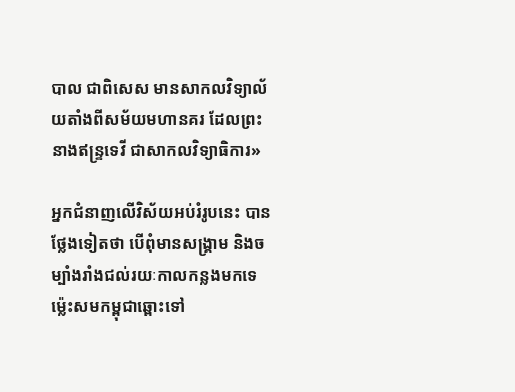បាល ជាពិសេស មានសាកលវិទ្យាល័យតាំងពីសម័យមហានគរ ដែលព្រះនាងឥន្ទ្រទេវី ជាសាកលវិទ្យាធិការ»

អ្នកជំនាញលើវិស័យអប់រំរូបនេះ បានថ្លែងទៀតថា បើពុំមានសង្គ្រាម និងចម្បាំងរាំងជល់រយៈកាលកន្លងមកទេ ម្ល៉េះសមកម្ពុជាឆ្ពោះទៅ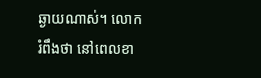ឆ្ងាយណាស់។ លោករំពឹងថា នៅពេលខា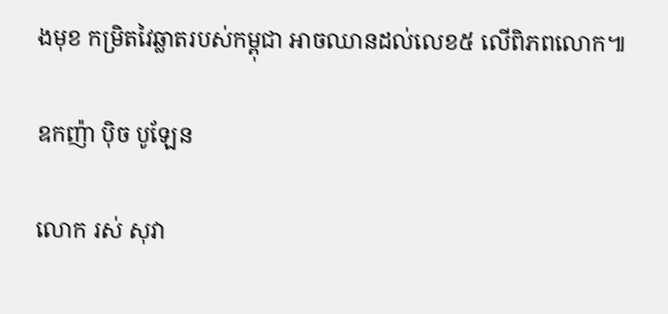ងមុខ កម្រិតវៃឆ្លាតរបស់កម្ពុជា អាចឈានដល់លេខ៥ លើពិភពលោក៕

ឧកញ៉ា ប៉ិច បូឡែន

លោក រស់ សុវា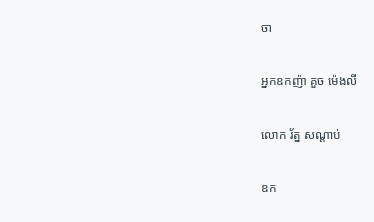ចា

អ្នកឧកញ៉ា គួច ម៉េងលី

លោក រ័ត្ន សណ្តាប់

ឧក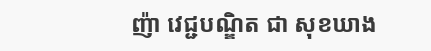ញ៉ា វេជ្ជបណ្ឌិត ជា សុខឃាង